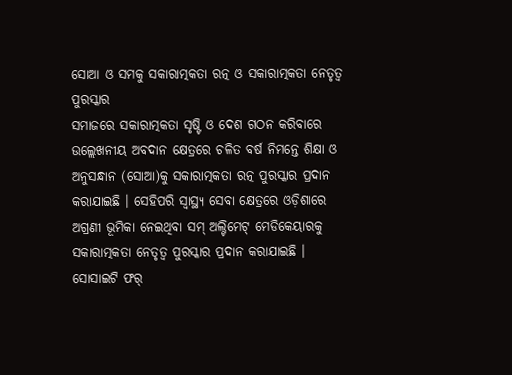ସୋଆ ଓ ସମକୁ ସକାରାତ୍ମକତା ରତ୍ନ ଓ ସକାରାତ୍ମକତା ନେତୃତ୍ୱ ପୁରସ୍କାର
ସମାଜରେ ସକାରାତ୍ମକତା ସୃଷ୍ଟି ଓ ଦେଶ ଗଠନ କରିବାରେ ଉଲ୍ଲେଖନୀୟ ଅବଦାନ କ୍ଷେତ୍ରରେ ଚଳିତ ବର୍ଷ ନିମନ୍ତେ ଶିକ୍ଷା ଓ ଅନୁସନ୍ଧାନ (ସୋଆ)କୁ ସକାରାତ୍ମକତା ରତ୍ନ ପୁରସ୍କାର ପ୍ରଦାନ କରାଯାଇଛି । ସେହିପରି ସ୍ୱାସ୍ଥ୍ୟ ସେବା କ୍ଷେତ୍ରରେ ଓଡ଼ିଶାରେ ଅଗ୍ରଣୀ ଭୂମିକା ନେଇଥିବା ସମ୍ ଅଲ୍ଟିମେଟ୍ ମେଡିକେୟାରକୁ ସକାରାତ୍ମକତା ନେତୃତ୍ୱ ପୁରସ୍କାର ପ୍ରଦାନ କରାଯାଇଛି ।
ସୋସାଇଟି ଫର୍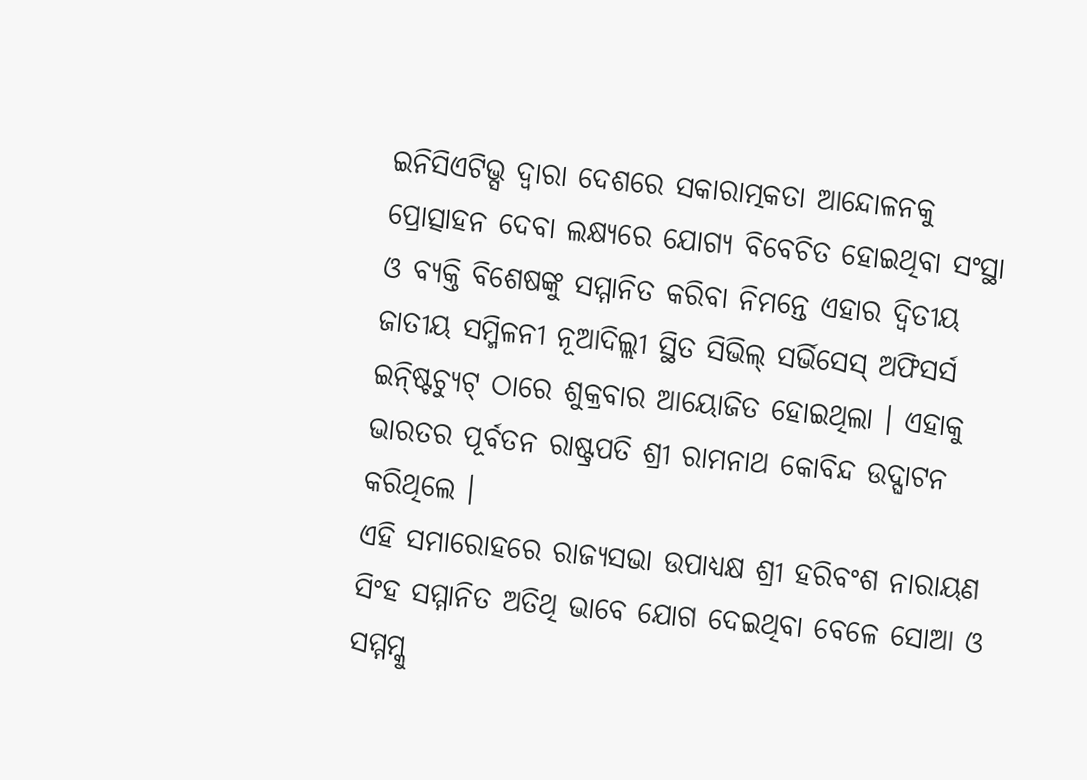ଇନିସିଏଟିଭ୍ସ ଦ୍ୱାରା ଦେଶରେ ସକାରାତ୍ମକତା ଆନ୍ଦୋଳନକୁ ପ୍ରୋତ୍ସାହନ ଦେବା ଲକ୍ଷ୍ୟରେ ଯୋଗ୍ୟ ବିବେଚିତ ହୋଇଥିବା ସଂସ୍ଥା ଓ ବ୍ୟକ୍ତି ବିଶେଷଙ୍କୁ ସମ୍ମାନିତ କରିବା ନିମନ୍ତେ ଏହାର ଦ୍ୱିତୀୟ ଜାତୀୟ ସମ୍ମିଳନୀ ନୂଆଦିଲ୍ଲୀ ସ୍ଥିତ ସିଭିଲ୍ ସର୍ଭିସେସ୍ ଅଫିସର୍ସ ଇନ୍ଷ୍ଟିଚ୍ୟୁଟ୍ ଠାରେ ଶୁକ୍ରବାର ଆୟୋଜିତ ହୋଇଥିଲା । ଏହାକୁ ଭାରତର ପୂର୍ବତନ ରାଷ୍ଟ୍ରପତି ଶ୍ରୀ ରାମନାଥ କୋବିନ୍ଦ ଉଦ୍ଘାଟନ କରିଥିଲେ ।
ଏହି ସମାରୋହରେ ରାଜ୍ୟସଭା ଉପାଧ୍ୟକ୍ଷ ଶ୍ରୀ ହରିବଂଶ ନାରାୟଣ ସିଂହ ସମ୍ମାନିତ ଅତିଥି ଭାବେ ଯୋଗ ଦେଇଥିବା ବେଳେ ସୋଆ ଓ ସମ୍ମମ୍କୁ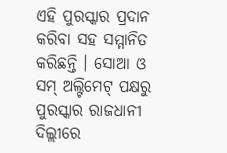ଏହି ପୁରସ୍କାର ପ୍ରଦାନ କରିବା ସହ ସମ୍ମାନିତ କରିଛନ୍ତି । ସୋଆ ଓ ସମ୍ ଅଲ୍ଟିମେଟ୍ ପକ୍ଷରୁ ପୁରସ୍କାର ରାଜଧାନୀ ଦିଲ୍ଲୀରେ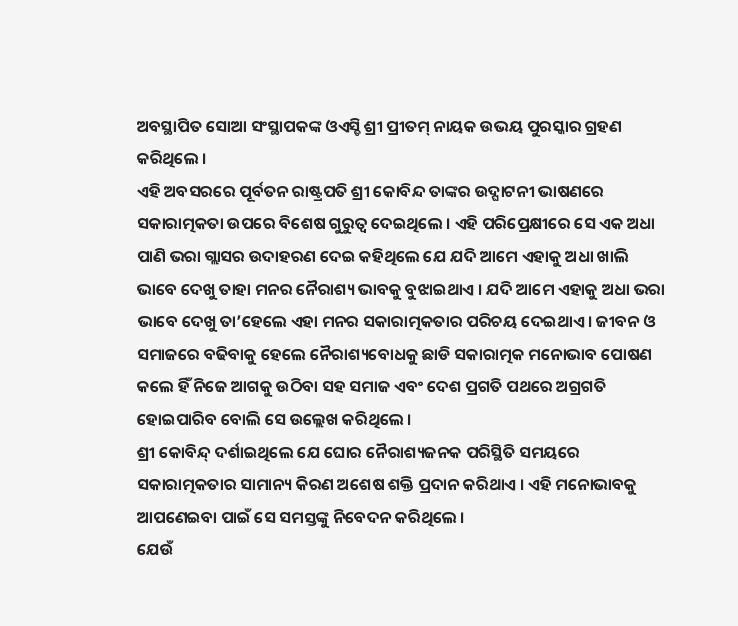ଅବସ୍ଥାପିତ ସୋଆ ସଂସ୍ଥାପକଙ୍କ ଓଏସ୍ଡି ଶ୍ରୀ ପ୍ରୀତମ୍ ନାୟକ ଉଭୟ ପୁରସ୍କାର ଗ୍ରହଣ କରିଥିଲେ ।
ଏହି ଅବସରରେ ପୂର୍ବତନ ରାଷ୍ଟ୍ରପତି ଶ୍ରୀ କୋବିନ୍ଦ ତାଙ୍କର ଉଦ୍ଘାଟନୀ ଭାଷଣରେ ସକାରାତ୍ମକତା ଉପରେ ବିଶେଷ ଗୁରୁତ୍ୱ ଦେଇଥିଲେ । ଏହି ପରିପ୍ରେକ୍ଷୀରେ ସେ ଏକ ଅଧା ପାଣି ଭରା ଗ୍ଲାସର ଉଦାହରଣ ଦେଇ କହିଥିଲେ ଯେ ଯଦି ଆମେ ଏହାକୁ ଅଧା ଖାଲି ଭାବେ ଦେଖୁ ତାହା ମନର ନୈରାଶ୍ୟ ଭାବକୁ ବୁଝାଇଥାଏ । ଯଦି ଆମେ ଏହାକୁ ଅଧା ଭରା ଭାବେ ଦେଖୁ ତା’ହେଲେ ଏହା ମନର ସକାରାତ୍ମକତାର ପରିଚୟ ଦେଇଥାଏ । ଜୀବନ ଓ ସମାଜରେ ବଢିବାକୁ ହେଲେ ନୈରାଶ୍ୟବୋଧକୁ ଛାଡି ସକାରାତ୍ମକ ମନୋଭାବ ପୋଷଣ କଲେ ହିଁ ନିଜେ ଆଗକୁ ଉଠିବା ସହ ସମାଜ ଏବଂ ଦେଶ ପ୍ରଗତି ପଥରେ ଅଗ୍ରଗତି ହୋଇପାରିବ ବୋଲି ସେ ଉଲ୍ଲେଖ କରିଥିଲେ ।
ଶ୍ରୀ କୋବିନ୍ଦ୍ ଦର୍ଶାଇଥିଲେ ଯେ ଘୋର ନୈରାଶ୍ୟଜନକ ପରିସ୍ଥିତି ସମୟରେ ସକାରାତ୍ମକତାର ସାମାନ୍ୟ କିରଣ ଅଶେଷ ଶକ୍ତି ପ୍ରଦାନ କରିଥାଏ । ଏହି ମନୋଭାବକୁ ଆପଣେଇବା ପାଇଁ ସେ ସମସ୍ତଙ୍କୁ ନିବେଦନ କରିଥିଲେ ।
ଯେଉଁ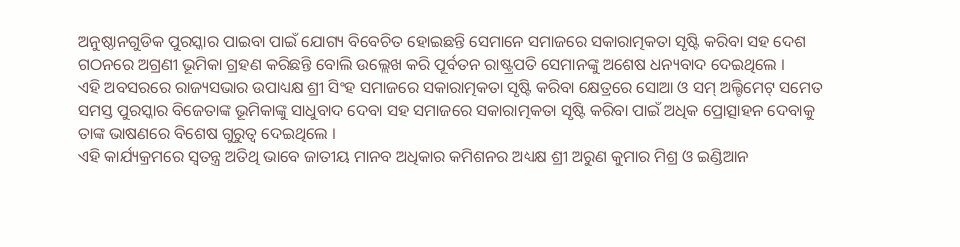ଅନୁଷ୍ଠାନଗୁଡିକ ପୁରସ୍କାର ପାଇବା ପାଇଁ ଯୋଗ୍ୟ ବିବେଚିତ ହୋଇଛନ୍ତି ସେମାନେ ସମାଜରେ ସକାରାତ୍ମକତା ସୃଷ୍ଟି କରିବା ସହ ଦେଶ ଗଠନରେ ଅଗ୍ରଣୀ ଭୂମିକା ଗ୍ରହଣ କରିଛନ୍ତି ବୋଲି ଉଲ୍ଲେଖ କରି ପୂର୍ବତନ ରାଷ୍ଟ୍ରପତି ସେମାନଙ୍କୁ ଅଶେଷ ଧନ୍ୟବାଦ ଦେଇଥିଲେ ।
ଏହି ଅବସରରେ ରାଜ୍ୟସଭାର ଉପାଧ୍ୟକ୍ଷ ଶ୍ରୀ ସିଂହ ସମାଜରେ ସକାରାତ୍ମକତା ସୃଷ୍ଟି କରିବା କ୍ଷେତ୍ରରେ ସୋଆ ଓ ସମ୍ ଅଲ୍ଟିମେଟ୍ ସମେତ ସମସ୍ତ ପୁରସ୍କାର ବିଜେତାଙ୍କ ଭୂମିକାଙ୍କୁ ସାଧୁବାଦ ଦେବା ସହ ସମାଜରେ ସକାରାତ୍ମକତା ସୃଷ୍ଟି କରିବା ପାଇଁ ଅଧିକ ପ୍ରୋତ୍ସାହନ ଦେବାକୁ ତାଙ୍କ ଭାଷଣରେ ବିଶେଷ ଗୁରୁତ୍ୱ ଦେଇଥିଲେ ।
ଏହି କାର୍ଯ୍ୟକ୍ରମରେ ସ୍ୱତନ୍ତ୍ର ଅତିଥି ଭାବେ ଜାତୀୟ ମାନବ ଅଧିକାର କମିଶନର ଅଧ୍ୟକ୍ଷ ଶ୍ରୀ ଅରୁଣ କୁମାର ମିଶ୍ର ଓ ଇଣ୍ଡିଆନ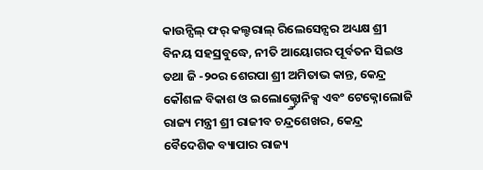କାଉନ୍ସିଲ୍ ଫର୍ କଲ୍ଚରାଲ୍ ରିଲେସେନ୍ସର ଅଧ୍ୟକ୍ଷ ଶ୍ରୀ ବିନୟ ସହସ୍ରବୁଦ୍ଧେ, ନୀତି ଆୟୋଗର ପୂର୍ବତନ ସିଇଓ ତଥା ଜି -୨୦ର ଶେରପା ଶ୍ରୀ ଅମିତାଭ କାନ୍ତ, କେନ୍ଦ୍ର କୌଶଳ ବିକାଶ ଓ ଇଲୋକ୍ଟ୍ର୍ରୋନିକ୍ସ ଏବଂ ଟେକ୍ନୋଲୋଜି ରାଜ୍ୟ ମନ୍ତ୍ରୀ ଶ୍ରୀ ରାଜୀବ ଚନ୍ଦ୍ରଶେଖର, କେନ୍ଦ୍ର ବୈଦେଶିକ ବ୍ୟାପାର ରାଜ୍ୟ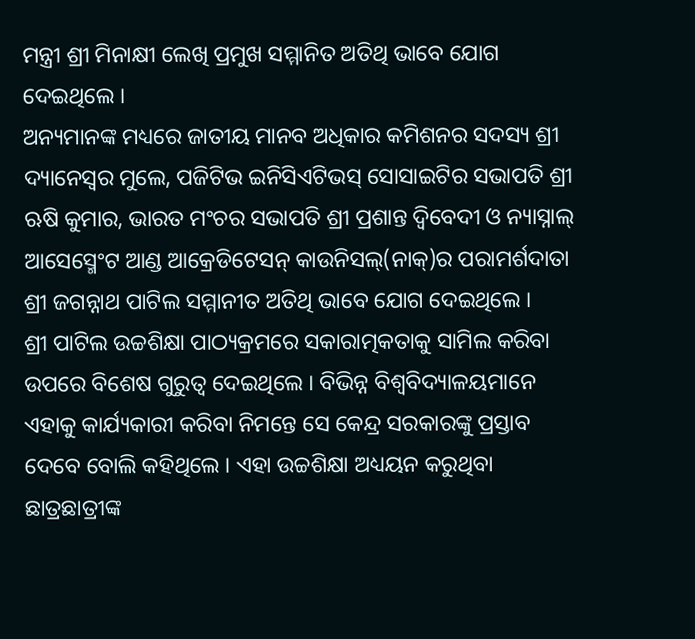ମନ୍ତ୍ରୀ ଶ୍ରୀ ମିନାକ୍ଷୀ ଲେଖି ପ୍ରମୁଖ ସମ୍ମାନିତ ଅତିଥି ଭାବେ ଯୋଗ ଦେଇଥିଲେ ।
ଅନ୍ୟମାନଙ୍କ ମଧ୍ୟରେ ଜାତୀୟ ମାନବ ଅଧିକାର କମିଶନର ସଦସ୍ୟ ଶ୍ରୀ ଦ୍ୟାନେସ୍ୱର ମୁଲେ, ପଜିଟିଭ ଇନିସିଏଟିଭସ୍ ସୋସାଇଟିର ସଭାପତି ଶ୍ରୀ ଋଷି କୁମାର, ଭାରତ ମଂଚର ସଭାପତି ଶ୍ରୀ ପ୍ରଶାନ୍ତ ଦ୍ୱିବେଦୀ ଓ ନ୍ୟାସ୍ନାଲ୍ ଆସେସ୍ମେଂଟ ଆଣ୍ଡ ଆକ୍ରେଡିଟେସନ୍ କାଉନିସଲ୍(ନାକ୍)ର ପରାମର୍ଶଦାତା ଶ୍ରୀ ଜଗନ୍ନାଥ ପାଟିଲ ସମ୍ମାନୀତ ଅତିଥି ଭାବେ ଯୋଗ ଦେଇଥିଲେ ।
ଶ୍ରୀ ପାଟିଲ ଉଚ୍ଚଶିକ୍ଷା ପାଠ୍ୟକ୍ରମରେ ସକାରାତ୍ମକତାକୁ ସାମିଲ କରିବା ଉପରେ ବିଶେଷ ଗୁରୁତ୍ୱ ଦେଇଥିଲେ । ବିଭିନ୍ନ ବିଶ୍ୱବିଦ୍ୟାଳୟମାନେ ଏହାକୁ କାର୍ଯ୍ୟକାରୀ କରିବା ନିମନ୍ତେ ସେ କେନ୍ଦ୍ର ସରକାରଙ୍କୁ ପ୍ରସ୍ତାବ ଦେବେ ବୋଲି କହିଥିଲେ । ଏହା ଉଚ୍ଚଶିକ୍ଷା ଅଧ୍ୟୟନ କରୁଥିବା ଛାତ୍ରଛାତ୍ରୀଙ୍କ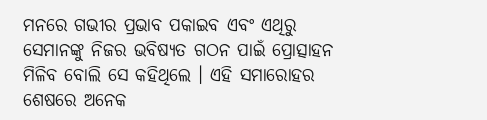ମନରେ ଗଭୀର ପ୍ରଭାବ ପକାଇବ ଏବଂ ଏଥିରୁ ସେମାନଙ୍କୁ ନିଜର ଭବିଷ୍ୟତ ଗଠନ ପାଇଁ ପ୍ରୋତ୍ସାହନ ମିଳିବ ବୋଲି ସେ କହିଥିଲେ । ଏହି ସମାରୋହର ଶେଷରେ ଅନେକ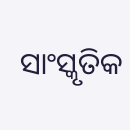ସାଂସ୍କୃତିକ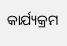କାର୍ଯ୍ୟକ୍ରମ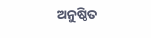ଅନୁଷ୍ଠିତ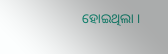ହୋଇଥିଲା ।